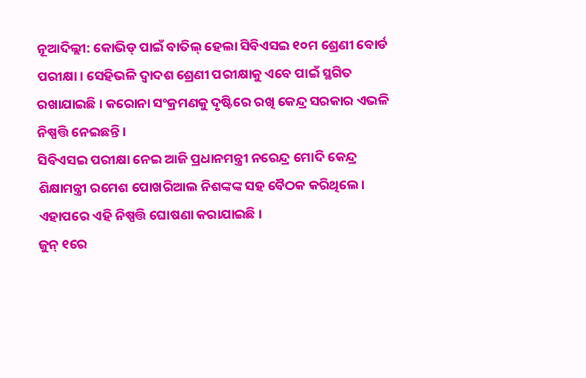ନୂଆଦିଲ୍ଲୀ: କୋଭିଡ୍ ପାଇଁ ବାତିଲ୍ ହେଲା ସିବିଏସଇ ୧୦ମ ଶ୍ରେଣୀ ବୋର୍ଡ ପରୀକ୍ଷା। ସେହିଭଳି ଦ୍ୱାଦଶ ଶ୍ରେଣୀ ପରୀକ୍ଷାକୁ ଏବେ ପାଇଁ ସ୍ଥଗିତ ରଖାଯାଇଛି। କରୋନା ସଂକ୍ରମଣକୁ ଦୃଷ୍ଟିରେ ରଖି କେନ୍ଦ୍ର ସରକାର ଏଭଳି ନିଷ୍ପତ୍ତି ନେଇଛନ୍ତି।
ସିବିଏସଇ ପରୀକ୍ଷା ନେଇ ଆଜି ପ୍ରଧାନମନ୍ତ୍ରୀ ନରେନ୍ଦ୍ର ମୋଦି କେନ୍ଦ୍ର ଶିକ୍ଷାମନ୍ତ୍ରୀ ରମେଶ ପୋଖରିଆଲ ନିଶଙ୍କଙ୍କ ସହ ବୈଠକ କରିଥିଲେ। ଏହାପରେ ଏହି ନିଷ୍ପତ୍ତି ଘୋଷଣା କରାଯାଇଛି।
ଜୁନ୍ ୧ରେ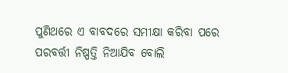ପୁଣିଥରେ ଏ ବାବଦରେ ସମୀକ୍ଷା କରିବା ପରେ ପରବର୍ତ୍ତୀ ନିଷ୍ପତ୍ତି ନିଆଯିବ ବୋଲି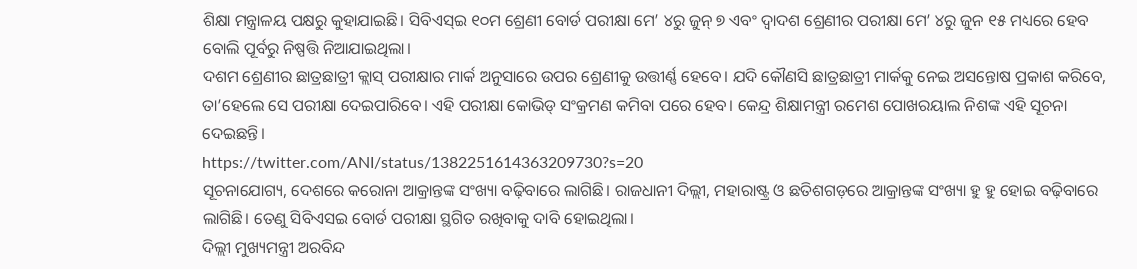ଶିକ୍ଷା ମନ୍ତ୍ରାଳୟ ପକ୍ଷରୁ କୁହାଯାଇଛି। ସିବିଏସ୍ଇ ୧୦ମ ଶ୍ରେଣୀ ବୋର୍ଡ ପରୀକ୍ଷା ମେ’ ୪ରୁ ଜୁନ୍ ୭ ଏବଂ ଦ୍ୱାଦଶ ଶ୍ରେଣୀର ପରୀକ୍ଷା ମେ’ ୪ରୁ ଜୁନ ୧୫ ମଧ୍ୟରେ ହେବ ବୋଲି ପୂର୍ବରୁ ନିଷ୍ପତ୍ତି ନିଆଯାଇଥିଲା।
ଦଶମ ଶ୍ରେଣୀର ଛାତ୍ରଛାତ୍ରୀ କ୍ଲାସ୍ ପରୀକ୍ଷାର ମାର୍କ ଅନୁସାରେ ଉପର ଶ୍ରେଣୀକୁ ଉତ୍ତୀର୍ଣ୍ଣ ହେବେ। ଯଦି କୌଣସି ଛାତ୍ରଛାତ୍ରୀ ମାର୍କକୁ ନେଇ ଅସନ୍ତୋଷ ପ୍ରକାଶ କରିବେ, ତା’ହେଲେ ସେ ପରୀକ୍ଷା ଦେଇପାରିବେ। ଏହି ପରୀକ୍ଷା କୋଭିଡ୍ ସଂକ୍ରମଣ କମିବା ପରେ ହେବ। କେନ୍ଦ୍ର ଶିକ୍ଷାମନ୍ତ୍ରୀ ରମେଶ ପୋଖରୟାଲ ନିଶଙ୍କ ଏହି ସୂଚନା ଦେଇଛନ୍ତି।
https://twitter.com/ANI/status/1382251614363209730?s=20
ସୂଚନାଯୋଗ୍ୟ, ଦେଶରେ କରୋନା ଆକ୍ରାନ୍ତଙ୍କ ସଂଖ୍ୟା ବଢ଼ିବାରେ ଲାଗିଛି। ରାଜଧାନୀ ଦିଲ୍ଲୀ, ମହାରାଷ୍ଟ୍ର ଓ ଛତିଶଗଡ଼ରେ ଆକ୍ରାନ୍ତଙ୍କ ସଂଖ୍ୟା ହୁ ହୁ ହୋଇ ବଢ଼ିବାରେ ଲାଗିଛି। ତେଣୁ ସିବିଏସଇ ବୋର୍ଡ ପରୀକ୍ଷା ସ୍ଥଗିତ ରଖିବାକୁ ଦାବି ହୋଇଥିଲା।
ଦିଲ୍ଲୀ ମୁଖ୍ୟମନ୍ତ୍ରୀ ଅରବିନ୍ଦ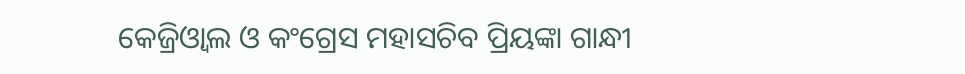କେଜ୍ରିଓ୍ୱାଲ ଓ କଂଗ୍ରେସ ମହାସଚିବ ପ୍ରିୟଙ୍କା ଗାନ୍ଧୀ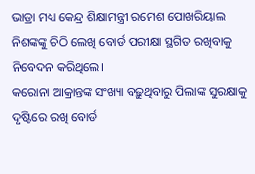ଭାଡ୍ରା ମଧ୍ୟ କେନ୍ଦ୍ର ଶିକ୍ଷାମନ୍ତ୍ରୀ ରମେଶ ପୋଖରିୟାଲ ନିଶଙ୍କଙ୍କୁ ଚିଠି ଲେଖି ବୋର୍ଡ ପରୀକ୍ଷା ସ୍ଥଗିତ ରଖିବାକୁ ନିବେଦନ କରିଥିଲେ।
କରୋନା ଆକ୍ରାନ୍ତଙ୍କ ସଂଖ୍ୟା ବଢ଼ୁଥିବାରୁ ପିଲାଙ୍କ ସୁରକ୍ଷାକୁ ଦୃଷ୍ଟିରେ ରଖି ବୋର୍ଡ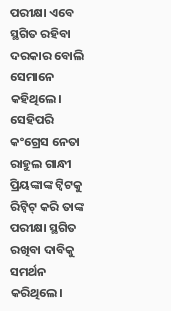ପରୀକ୍ଷା ଏବେ ସ୍ଥଗିତ ରହିବା ଦରକାର ବୋଲି ସେମାନେ କହିଥିଲେ। ସେହିପରି କଂଗ୍ରେସ ନେତା ରାହୁଲ ଗାନ୍ଧୀ ପ୍ରିୟଙ୍କାଙ୍କ ଟ୍ୱିଟକୁ ରିଟ୍ୱିଟ୍ କରି ତାଙ୍କ ପରୀକ୍ଷା ସ୍ଥଗିତ ରଖିବା ଦାବିକୁ ସମର୍ଥନ କରିଥିଲେ।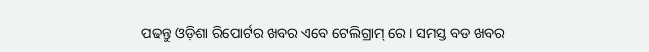ପଢନ୍ତୁ ଓଡ଼ିଶା ରିପୋର୍ଟର ଖବର ଏବେ ଟେଲିଗ୍ରାମ୍ ରେ। ସମସ୍ତ ବଡ ଖବର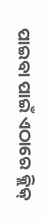ପାଇବା ପାଇଁ ଏଠାରେ କ୍ଲିକ୍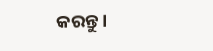କରନ୍ତୁ।